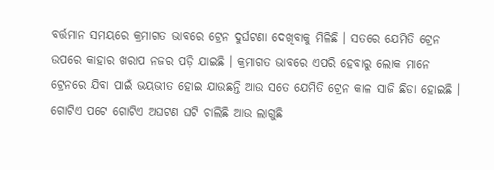ବର୍ତ୍ତମାନ ସମୟରେ କ୍ରମାଗତ ଭାବରେ ଟ୍ରେନ ଦୁର୍ଘଟଣା ଦେଖିବାକୁ ମିଳିଛି । ସତରେ ଯେମିତି ଟ୍ରେନ ଉପରେ କାହାର ଖରାପ ନଜର ପଡ଼ି ଯାଇଛି । କ୍ରମାଗତ ଭାବରେ ଏପରି ହେବାରୁ ଲୋକ ମାନେ ଟ୍ରେନରେ ଯିବା ପାଇଁ ଭୟଭୀତ ହୋଇ ଯାଉଛନ୍ତି ଆଉ ସତେ ଯେମିତି ଟ୍ରେନ କାଳ ସାଜି ଛିଡା ହୋଇଛି ।
ଗୋଟିଏ ପଟେ ଗୋଟିଏ ଅଘଟଣ ଘଟି ଚାଲିଛି ଆଉ ଲାଗୁଛି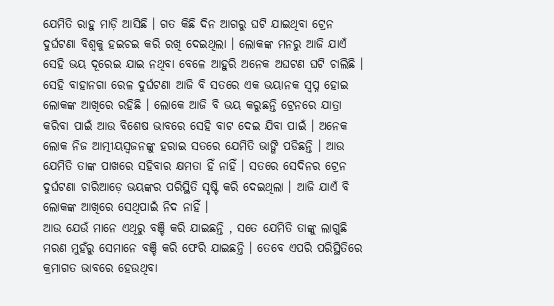ଯେମିତି ରାହୁ ମାଡ଼ି ଆସିଛି । ଗତ କିଛି ଦିନ ଆଗରୁ ଘଟି ଯାଇଥିବା ଟ୍ରେନ ଦୁର୍ଘଟଣା ବିଶ୍ବକୁ ହଇଚଇ କରି ରଖି ଦେଇଥିଲା । ଲୋକଙ୍କ ମନରୁ ଆଜି ଯାଏଁ ସେହି ଭୟ ଦୂରେଇ ଯାଇ ନଥିବା ବେଳେ ଆହୁରି ଅନେକ ଅଘଟଣ ଘଟି ଚାଲିଛି ।
ସେହି ବାହାନଗା ରେଳ ଦୁର୍ଘଟଣା ଆଜି ବି ସତରେ ଏକ ଭୟାନକ ସ୍ବପ୍ନ ହୋଇ ଲୋକଙ୍କ ଆଖିରେ ରହିଛି । ଲୋକେ ଆଜି ବି ଭୟ କରୁଛନ୍ତି ଟ୍ରେନରେ ଯାତ୍ରା କରିବା ପାଇଁ ଆଉ ବିଶେଷ ଭାବରେ ସେହି ବାଟ ଦେଇ ଯିବା ପାଇଁ । ଅନେକ ଲୋକ ନିଜ ଆତ୍ମୀୟସ୍ୱଜନଙ୍କୁ ହରାଇ ସତରେ ଯେମିତି ଭାଙ୍ଗି ପଡିଛନ୍ତି । ଆଉ ଯେମିତି ତାଙ୍କ ପାଖରେ ସହିବାର କ୍ଷମତା ହିଁ ନାହିଁ । ସତରେ ସେଦିନର ଟ୍ରେନ ଦୁର୍ଘଟଣା ଚାରିଆଡ଼େ ଭୟଙ୍କର ପରିସ୍ଥିତି ସୃଷ୍ଟି କରି ଦେଇଥିଲା । ଆଜି ଯାଏଁ ବି ଲୋକଙ୍କ ଆଖିରେ ସେଥିପାଇଁ ନିଦ ନାହିଁ ।
ଆଉ ଯେଉଁ ମାନେ ଏଥିରୁ ବଞ୍ଚି କରି ଯାଇଛନ୍ତି , ସତେ ଯେମିତି ତାଙ୍କୁ ଲାଗୁଛି ମରଣ ମୁହଁରୁ ସେମାନେ ବଞ୍ଚି କରି ଫେରି ଯାଇଛନ୍ତି । ତେବେ ଏପରି ପରିସ୍ଥିତିରେ କ୍ରମାଗତ ଭାବରେ ହେଉଥିବା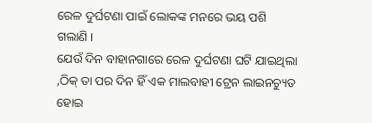ରେଳ ଦୁର୍ଘଟଣା ପାଇଁ ଲୋକଙ୍କ ମନରେ ଭୟ ପଶି ଗଲାଣି ।
ଯେଉଁ ଦିନ ବାହାନଗାରେ ରେଳ ଦୁର୍ଘଟଣା ଘଟି ଯାଇଥିଲା ,ଠିକ୍ ତା ପର ଦିନ ହିଁ ଏକ ମାଲବାହୀ ଟ୍ରେନ ଲାଇନଚ୍ୟୁତ ହୋଇ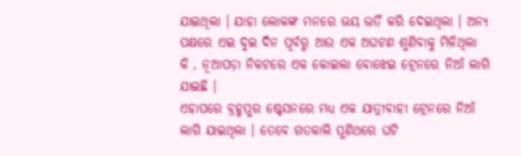ଯାଇଥିଲା । ଯାହା ଲୋକଙ୍କ ମନରେ ଭୟ ଭର୍ତି କରି ଦେଇଥିଲା । ଅନ୍ୟ ପକ୍ଷରେ ଏଇ ଦୁଇ ଦିନ ପୂର୍ବରୁ ଆଉ ଏକ ଅଘଟଣ ଶୁଣିବାକୁ ମିଳିଥିଲା କି , ନୂଆପଡ଼ା ନିକଟରେ ଏକ କୋଇଲା ବୋଝେଇ ଟ୍ରେନରେ ନିଆଁ ଲାଗି ଯାଇଛି ।
ଏହାପରେ ବ୍ରହ୍ମପୁର ଷ୍ଟେସନରେ ମଧ୍ୟ ଏକ ଯାତ୍ରୀବାହୀ ଟ୍ରେନରେ ନିଆଁ ଲାଗି ଯାଇଥିଲା । ତେବେ ଗତକାଲି ପୁଣିଥରେ ଘଟି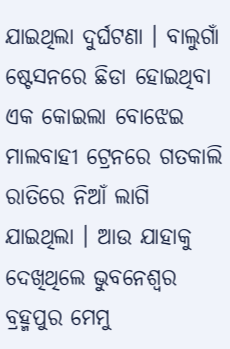ଯାଇଥିଲା ଦୁର୍ଘଟଣା । ବାଲୁଗାଁ ଷ୍ଟେସନରେ ଛିଡା ହୋଇଥିବା ଏକ କୋଇଲା ବୋଝେଇ ମାଲବାହୀ ଟ୍ରେନରେ ଗତକାଲି ରାତିରେ ନିଆଁ ଲାଗି ଯାଇଥିଲା । ଆଉ ଯାହାକୁ ଦେଖିଥିଲେ ଭୁବନେଶ୍ୱର ବ୍ରହ୍ମପୁର ମେମୁ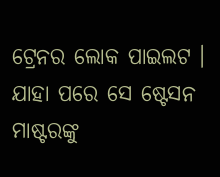ଟ୍ରେନର ଲୋକ ପାଇଲଟ । ଯାହା ପରେ ସେ ଷ୍ଟେସନ ମାଷ୍ଟରଙ୍କୁ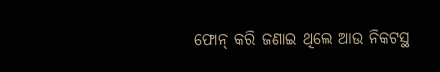ଫୋନ୍ କରି ଜଣାଇ ଥିଲେ ଆଉ ନିକଟସ୍ଥ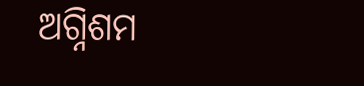ଅଗ୍ନିଶମ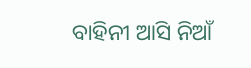ବାହିନୀ ଆସି ନିଆଁ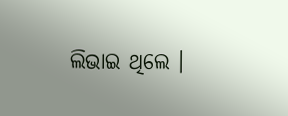ଲିଭାଇ ଥିଲେ ।